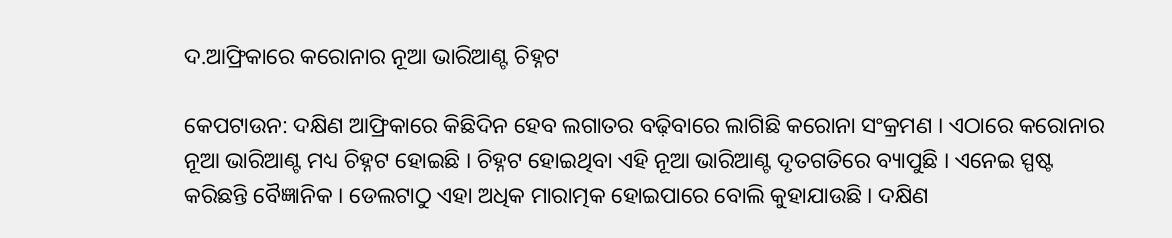ଦ.ଆଫ୍ରିକାରେ କରୋନାର ନୂଆ ଭାରିଆଣ୍ଟ ଚିହ୍ନଟ

କେପଟାଉନ: ଦକ୍ଷିଣ ଆଫ୍ରିକାରେ କିଛିଦିନ ହେବ ଲଗାତର ବଢ଼ିବାରେ ଲାଗିଛି କରୋନା ସଂକ୍ରମଣ । ଏଠାରେ କରୋନାର ନୂଆ ଭାରିଆଣ୍ଟ ମଧ୍ୟ ଚିହ୍ନଟ ହୋଇଛି । ଚିହ୍ନଟ ହୋଇଥିବା ଏହି ନୂଆ ଭାରିଆଣ୍ଟ ଦୃତଗତିରେ ବ୍ୟାପୁଛି । ଏନେଇ ସ୍ପଷ୍ଟ କରିଛନ୍ତି ବୈଜ୍ଞାନିକ । ଡେଲଟାଠୁ ଏହା ଅଧିକ ମାରାତ୍ମକ ହୋଇପାରେ ବୋଲି କୁହାଯାଉଛି । ଦକ୍ଷିଣ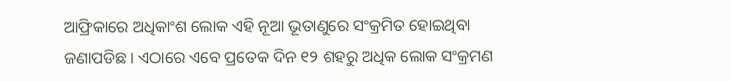ଆଫ୍ରିକାରେ ଅଧିକାଂଶ ଲୋକ ଏହି ନୂଆ ଭୂତାଣୁରେ ସଂକ୍ରମିତ ହୋଇଥିବା ଜଣାପଡିଛ । ଏଠାରେ ଏବେ ପ୍ରତେକ ଦିନ ୧୨ ଶହରୁ ଅଧିକ ଲୋକ ସଂକ୍ରମଣ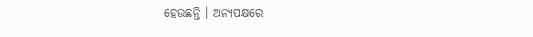ହେଉଛନ୍ତି । ଅନ୍ୟପକ୍ଷରେ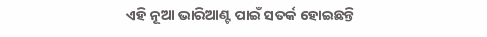ଏହି ନୂଆ ଭାରିଆଣ୍ଟ ପାଇଁ ସତର୍କ ହୋଇଛନ୍ତି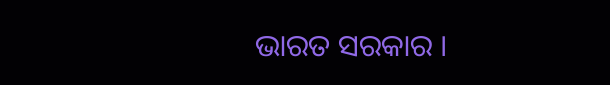ଭାରତ ସରକାର ।